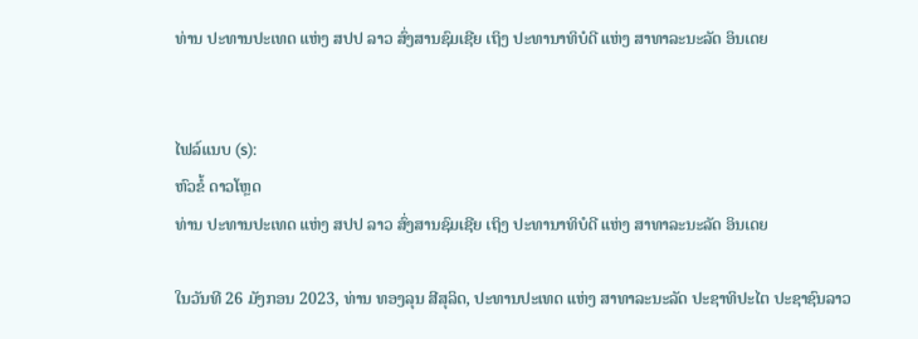ທ່ານ ປະທານປະເທດ ແຫ່ງ ສປປ ລາວ ສົ່ງສານຊົມເຊີຍ ເຖິງ ປະທານາທິບໍດີ ແຫ່ງ ສາທາລະນະລັດ ອິນເດຍ


ໄຟລ໌ແນບ (s):
ຫົວຂໍ້ ດາວໂຫຼດ
ທ່ານ ປະທານປະເທດ ແຫ່ງ ສປປ ລາວ ສົ່ງສານຊົມເຊີຍ ເຖິງ ປະທານາທິບໍດີ ແຫ່ງ ສາທາລະນະລັດ ອິນເດຍ

ໃນວັນທີ 26 ມັງກອນ 2023, ທ່ານ ທອງລຸນ ສີສຸລິດ, ປະທານປະເທດ ແຫ່ງ ສາທາລະນະລັດ ປະຊາທິປະໄຕ ປະຊາຊົນລາວ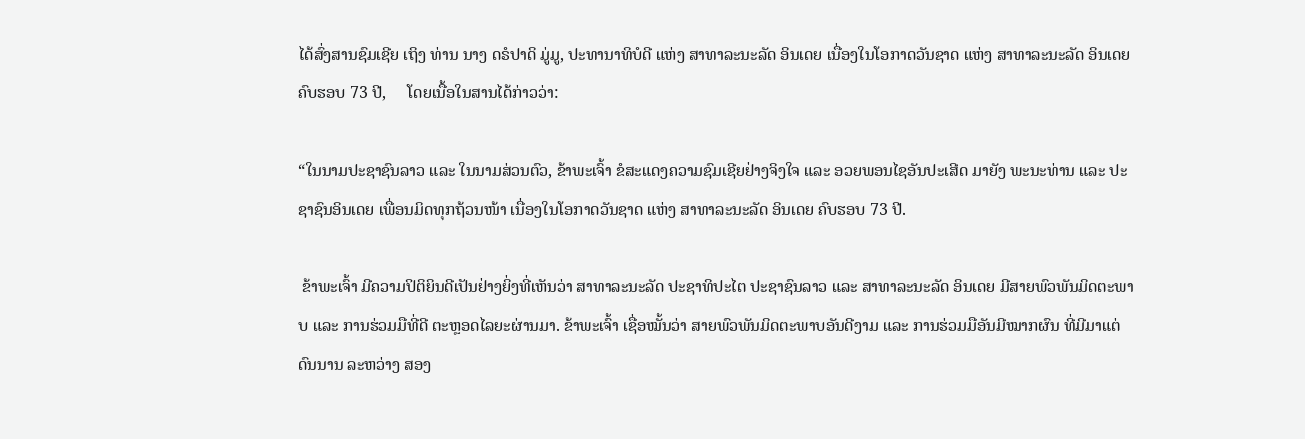ໄດ້ສົ່ງສານຊົມເຊີຍ ເຖິງ ທ່ານ ນາງ ດຣໍປາດິ ມູ່ມູ, ປະທານາທິບໍດີ ແຫ່ງ ສາທາລະນະລັດ ອິນເດຍ ເນື່ອງໃນໂອກາດວັນຊາດ ແຫ່ງ ສາທາລະນະລັດ ອິນເດຍ ຄົບຮອບ 73 ປີ,     ໂດຍເນື້ອໃນສານໄດ້ກ່າວວ່າ:

“ໃນນາມປະຊາຊົນລາວ ແລະ ໃນນາມສ່ວນຕົວ, ຂ້າພະເຈົ້າ ຂໍສະແດງຄວາມຊົມເຊີຍຢ່າງຈິງໃຈ ແລະ ອວຍພອນໄຊອັນປະເສີດ ມາຍັງ ພະນະທ່ານ ແລະ ປະຊາຊົນອິນເດຍ ເພື່ອນມິດທຸກຖ້ວນໜ້າ ເນື່ອງໃນໂອກາດວັນຊາດ ແຫ່ງ ສາທາລະນະລັດ ອິນເດຍ ຄົບຮອບ 73 ປີ.

 ຂ້າພະເຈົ້າ ມີຄວາມປິຕິຍິນດີເປັນຢ່າງຍິ່ງທີ່ເຫັນວ່າ ສາທາລະນະລັດ ປະຊາທິປະໄຕ ປະຊາຊົນລາວ ແລະ ສາທາລະນະລັດ ອິນເດຍ ມີສາຍພົວພັນມິດຕະພາບ ແລະ ການຮ່ວມມືທີ່ດີ ຕະຫຼອດໄລຍະຜ່ານມາ. ຂ້າພະເຈົ້າ ເຊື່ອໝັ້ນວ່າ ສາຍພົວພັນມິດຕະພາບອັນດີງາມ ແລະ ການຮ່ວມມືອັນມີໝາກຜົນ ທີ່ມີມາແຕ່ດົນນານ ລະຫວ່າງ ສອງ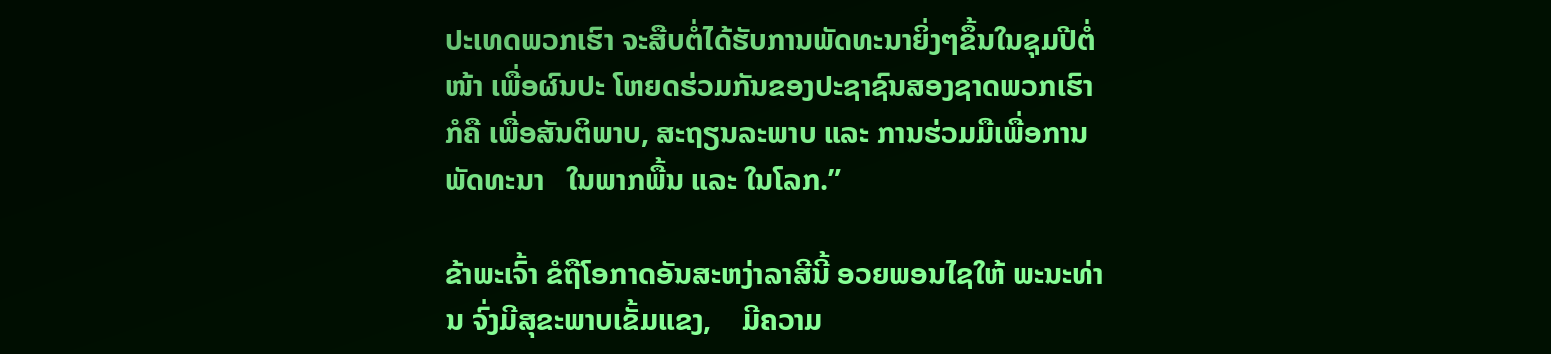ປະເທດພວກເຮົາ ຈະສືບຕໍ່ໄດ້ຮັບການພັດທະນາຍິ່ງໆຂຶ້ນໃນຊຸມປີຕໍ່ໜ້າ ເພື່ອຜົນປະ ໂຫຍດຮ່ວມກັນຂອງປະຊາຊົນສອງຊາດພວກເຮົາ ກໍຄື ເພື່ອສັນຕິພາບ, ສະຖຽນລະພາບ ແລະ ການຮ່ວມມືເພື່ອການພັດທະນາ   ໃນພາກພື້ນ ແລະ ໃນໂລກ.”

ຂ້າພະເຈົ້າ ຂໍຖືໂອກາດອັນສະຫງ່າລາສີນີ້ ອວຍພອນໄຊໃຫ້ ພະນະທ່ານ ຈົ່ງມີສຸຂະພາບເຂັ້ມແຂງ,    ມີຄວາມ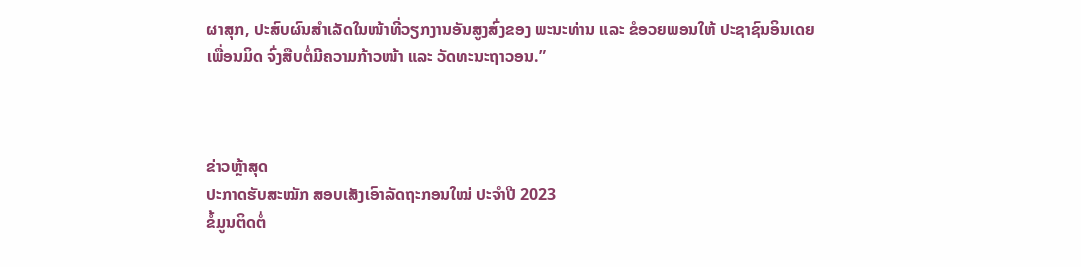ຜາສຸກ, ປະສົບຜົນສຳເລັດໃນໜ້າທີ່ວຽກງານອັນສູງສົ່ງຂອງ ພະນະທ່ານ ແລະ ຂໍອວຍພອນໃຫ້ ປະຊາຊົນອິນເດຍ ເພື່ອນມິດ ຈົ່ງສືບຕໍ່ມີຄວາມກ້າວໜ້າ ແລະ ວັດທະນະຖາວອນ.”



ຂ່າວຫຼ້າສຸດ
ປະກາດຮັບສະໝັກ ສອບເສັງເອົາລັດຖະກອນໃໝ່ ປະຈຳປີ 2023
ຂໍ້ມູນຕິດຕໍ່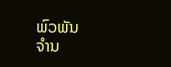ພົວພັນ
ຈຳນ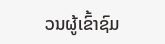ວນຜູ້ເຂົ້າຊົມ